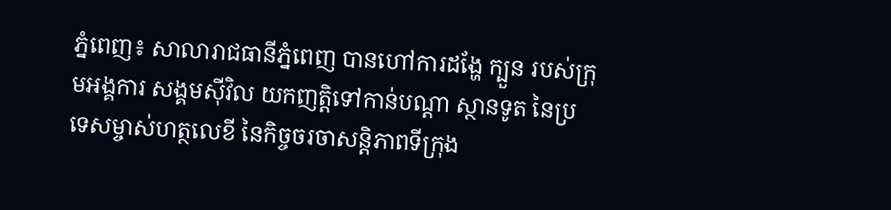ភ្នំពេញ៖ សាលារាជធានីភ្នំពេញ បានហៅការដង្ហែ ក្បួន របស់ក្រុមអង្គការ សង្គមស៊ីវិល យកញត្តិទៅកាន់បណ្តា ស្ថានទូត នៃប្រទេសម្ចាស់ហត្ថលេខី នៃកិច្ចចរចាសន្តិភាពទីក្រុង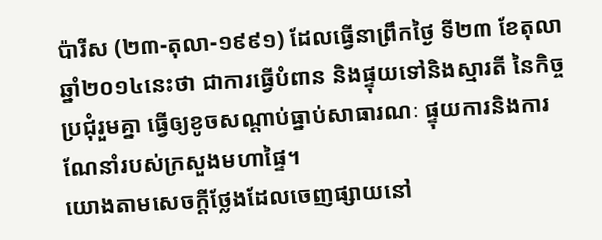ប៉ារីស (២៣-តុលា-១៩៩១) ដែលធ្វើនាព្រឹកថ្ងៃ ទី២៣ ខែតុលា ឆ្នាំ២០១៤នេះថា ជាការធ្វើបំពាន និងផ្ទុយទៅនិងស្មារតី នៃកិច្ចប្រជុំរួមគ្នា ធ្វើឲ្យខូចសណ្តាប់ធ្នាប់សាធារណៈ ផ្ទុយការនិងការណែនាំរបស់ក្រសួងមហាផ្ទៃ។
យោងតាមសេចក្តីថ្លែងដែលចេញផ្សាយនៅ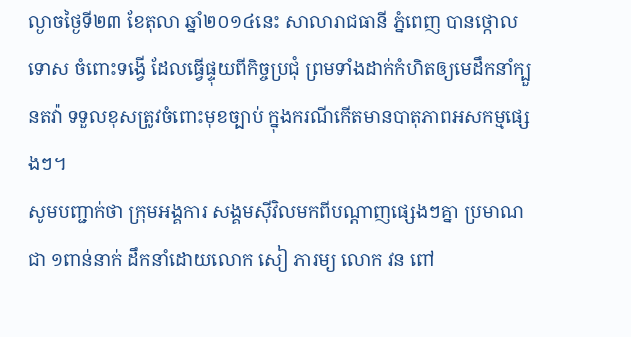ល្ងាចថ្ងៃទី២៣ ខែតុលា ឆ្នាំ២០១៤នេះ សាលារាជធានី ភ្នំពេញ បានថ្កោលទោស ចំពោះទង្វើ ដែលធ្វើផ្ទុយពីកិច្ចប្រជុំ ព្រមទាំងដាក់កំហិតឲ្យមេដឹកនាំក្បួនតវ៉ា ទទួលខុសត្រូវចំពោះមុខច្បាប់ ក្នុងករណីកើតមានបាតុភាពអសកម្មផ្សេងៗ។
សូមបញ្ជាក់ថា ក្រុមអង្គការ សង្គមស៊ីវិលមកពីបណ្តាញផ្សេងៗគ្នា ប្រមាណជា ១ពាន់នាក់ ដឹកនាំដោយលោក សៀ ភារម្យ លោក វន ពៅ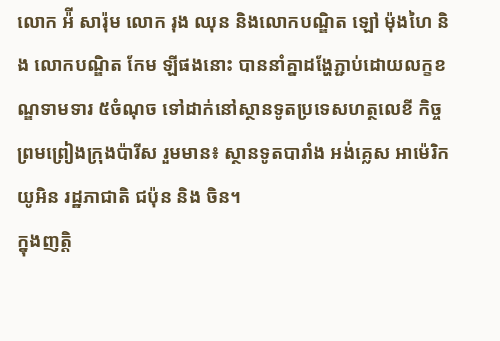លោក អ៉ី សារ៉ុម លោក រុង ឈុន និងលោកបណ្ឌិត ឡៅ ម៉ុងហៃ និង លោកបណ្ឌិត កែម ឡីផងនោះ បាននាំគ្នាដង្ហែភ្ជាប់ដោយលក្ខខណ្ឌទាមទារ ៥ចំណុច ទៅដាក់នៅស្ថានទូតប្រទេសហត្ថលេខី កិច្ចព្រមព្រៀងក្រុងប៉ារីស រួមមាន៖ ស្ថានទូតបារាំង អង់គ្លេស អាម៉េរិក យូអិន រដ្ឋភាជាតិ ជប៉ុន និង ចិន។
ក្នុងញត្តិ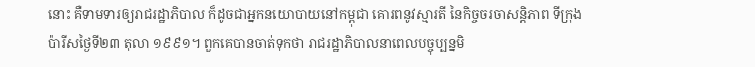នោះ គឺទាមទារឲ្យរាជរដ្ឋាភិបាល ក៏ដូចជាអ្នកនយោបាយនៅកម្ពុជា គោរពនូវស្មារតី នៃកិច្ចចរចាសន្តិភាព ទីក្រុងប៉ារីសថ្ងៃទី២៣ តុលា ១៩៩១។ ពួកគេបានចាត់ទុកថា រាជរដ្ឋាភិបាលនាពេលបច្ចុប្បន្នមិ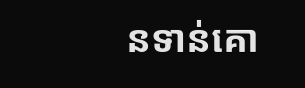នទាន់គោ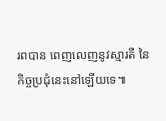រពបាន ពេញលេញនូវស្មារតី នៃកិច្ចប្រជុំនេះនៅឡើយទេ៕